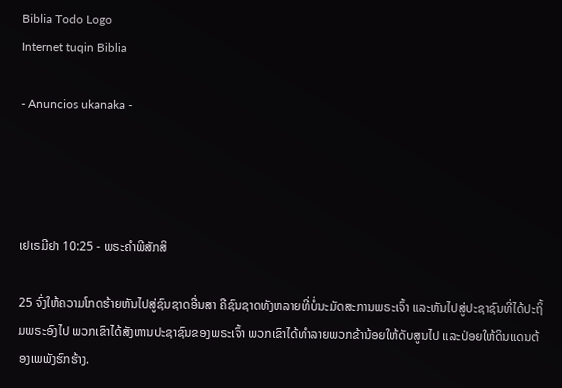Biblia Todo Logo
Internet tuqin Biblia

- Anuncios ukanaka -




ເຢເຣມີຢາ 10:25 - ພຣະຄຳພີສັກສິ

25 ຈົ່ງໃຫ້ຄວາມໂກດຮ້າຍຫັນໄປສູ່ຊົນຊາດອື່ນສາ ຄືຊົນຊາດທັງຫລາຍທີ່ບໍ່ນະມັດສະການພຣະເຈົ້າ ແລະຫັນໄປສູ່ປະຊາຊົນທີ່ໄດ້ປະຖິ້ມພຣະອົງໄປ ພວກເຂົາໄດ້ສັງຫານປະຊາຊົນຂອງພຣະເຈົ້າ ພວກເຂົາໄດ້ທຳລາຍພວກຂ້ານ້ອຍໃຫ້ດັບສູນໄປ ແລະປ່ອຍໃຫ້ດິນແດນຕ້ອງເພພັງຮົກຮ້າງ.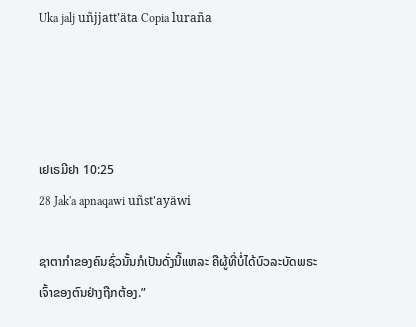Uka jalj uñjjattʼäta Copia luraña




ເຢເຣມີຢາ 10:25
28 Jak'a apnaqawi uñst'ayäwi

ຊາຕາກຳຂອງຄົນຊົ່ວນັ້ນກໍເປັນດັ່ງນີ້ແຫລະ ຄືຜູ້ທີ່ບໍ່ໄດ້ບົວລະບັດພຣະເຈົ້າຂອງຕົນຢ່າງຖືກຕ້ອງ.”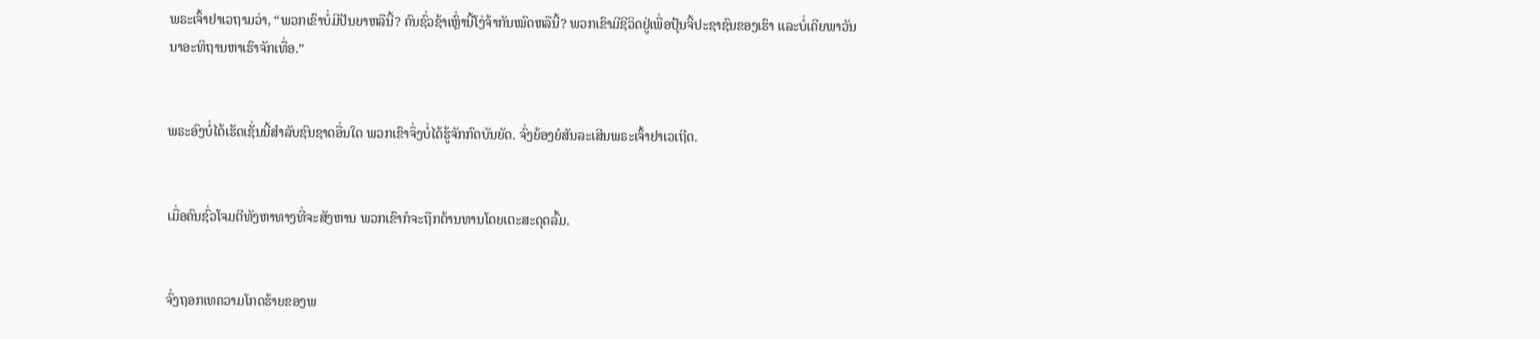ພຣະເຈົ້າຢາເວຖາມວ່າ, “ພວກເຂົາບໍ່ມີປັນຍາຫລືນີ້? ຄົນຊົ່ວຊ້າເຫຼົ່ານີ້ໂງ່ຈ້າກັນໝົດຫລືນີ້? ພວກເຂົາມີຊີວິດຢູ່ເພື່ອປຸ້ນຈີ້ປະຊາຊົນຂອງເຮົາ ແລະບໍ່ເຄີຍພາວັນນາອະທິຖານຫາເຮົາຈັກເທື່ອ.”


ພຣະອົງບໍ່ໄດ້ເຮັດເຊັ່ນນີ້ສຳລັບຊົນຊາດອື່ນໃດ ພວກເຂົາຈຶ່ງບໍ່ໄດ້ຮູ້ຈັກກົດບັນຍັດ. ຈົ່ງຍ້ອງຍໍສັນລະເສີນພຣະເຈົ້າຢາເວເຖີດ.


ເມື່ອຄົນຊົ່ວໂຈມຕີທັງຫາທາງທີ່ຈະສັງຫານ ພວກເຂົາກໍຈະຖືກຕ້ານທານໂດຍເຕະສະດຸດລົ້ມ.


ຈົ່ງຖອກເທຄວາມໂກດຮ້າຍຂອງພ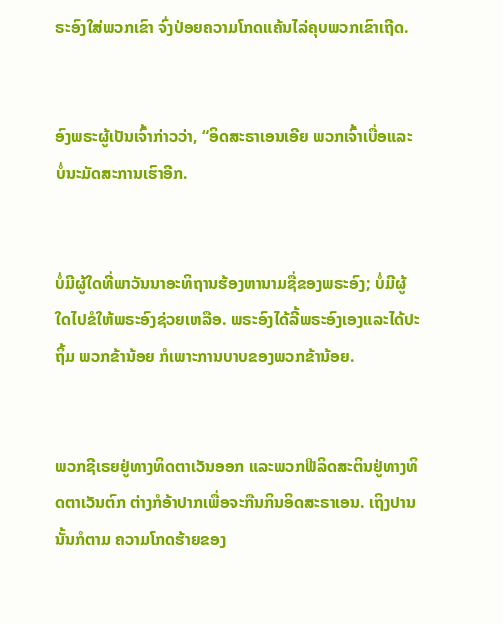ຣະອົງໃສ່ພວກເຂົາ ຈົ່ງປ່ອຍຄວາມໂກດແຄ້ນໄລ່ຄຸບພວກເຂົາເຖີດ.


ອົງພຣະຜູ້ເປັນເຈົ້າກ່າວວ່າ, “ອິດສະຣາເອນເອີຍ ພວກເຈົ້າເບື່ອແລະບໍ່ນະມັດສະການເຮົາອີກ.


ບໍ່ມີຜູ້ໃດທີ່ພາວັນນາອະທິຖານຮ້ອງຫານາມຊື່ຂອງພຣະອົງ; ບໍ່ມີຜູ້ໃດໄປຂໍໃຫ້ພຣະອົງຊ່ວຍເຫລືອ. ພຣະອົງໄດ້ລີ້ພຣະອົງເອງແລະໄດ້ປະຖິ້ມ ພວກຂ້ານ້ອຍ ກໍເພາະການບາບຂອງພວກຂ້ານ້ອຍ.


ພວກຊີເຣຍຢູ່ທາງທິດຕາເວັນອອກ ແລະພວກຟີລິດສະຕິນຢູ່ທາງທິດຕາເວັນຕົກ ຕ່າງກໍອ້າປາກເພື່ອຈະກືນກິນອິດສະຣາເອນ. ເຖິງປານນັ້ນກໍຕາມ ຄວາມໂກດຮ້າຍຂອງ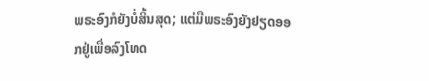ພຣະອົງກໍຍັງບໍ່ສິ້ນສຸດ; ແຕ່ມືພຣະອົງຍັງຢຽດອອກຢູ່ເພື່ອລົງໂທດ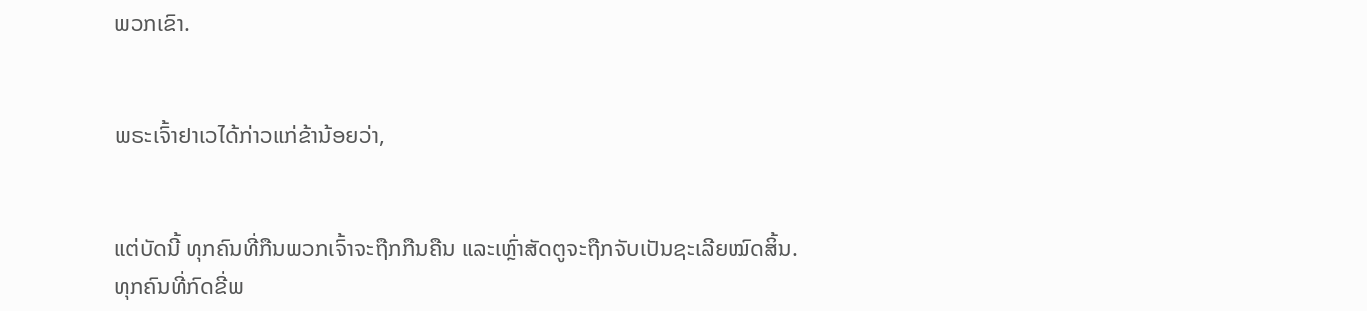ພວກເຂົາ.


ພຣະເຈົ້າຢາເວໄດ້ກ່າວແກ່ຂ້ານ້ອຍວ່າ,


ແຕ່ບັດນີ້ ທຸກຄົນທີ່ກືນພວກເຈົ້າຈະຖືກກືນຄືນ ແລະເຫຼົ່າສັດຕູຈະຖືກຈັບເປັນຊະເລີຍໝົດສິ້ນ. ທຸກຄົນທີ່ກົດຂີ່ພ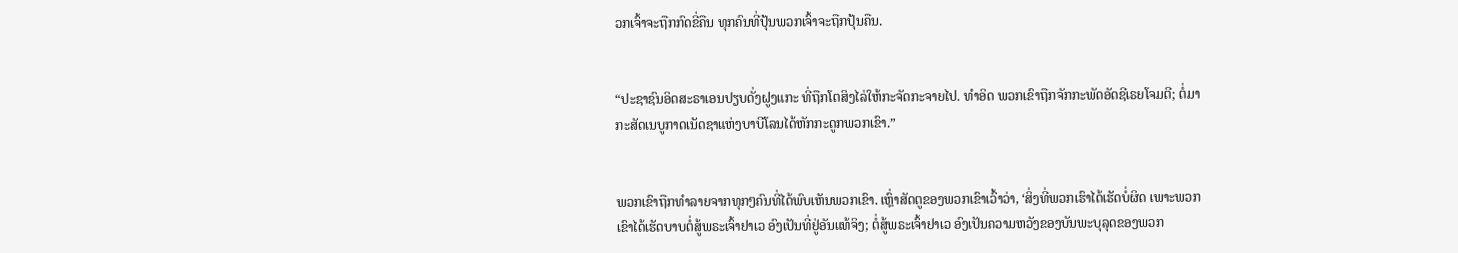ວກເຈົ້າຈະຖືກກົດຂີ່ຄືນ ທຸກຄົນທີ່ປຸ້ນພວກເຈົ້າຈະຖືກປຸ້ນຄືນ.


“ປະຊາຊົນອິດສະຣາເອນປຽບດັ່ງຝູງແກະ ທີ່ຖືກໂຕສິງໄລ່ໃຫ້ກະຈັດກະຈາຍໄປ. ທຳອິດ ພວກເຂົາຖືກຈັກກະພັດອັດຊີເຣຍໂຈມຕີ; ຕໍ່ມາ ກະສັດເນບູກາດເນັດຊາແຫ່ງບາບີໂລນໄດ້ຫັກກະດູກພວກເຂົາ.”


ພວກເຂົາຖືກທຳລາຍຈາກທຸກໆຄົນທີ່ໄດ້ພົບເຫັນພວກເຂົາ. ເຫຼົ່າສັດຕູຂອງພວກເຂົາເວົ້າວ່າ, ‘ສິ່ງທີ່ພວກເຮົາໄດ້ເຮັດບໍ່ຜິດ ເພາະພວກເຂົາໄດ້ເຮັດບາບຕໍ່ສູ້ພຣະເຈົ້າຢາເວ ອົງເປັນທີ່ຢູ່ອັນແທ້ຈິງ; ຕໍ່ສູ້ພຣະເຈົ້າຢາເວ ອົງເປັນຄວາມຫວັງຂອງບັນພະບຸລຸດຂອງພວກ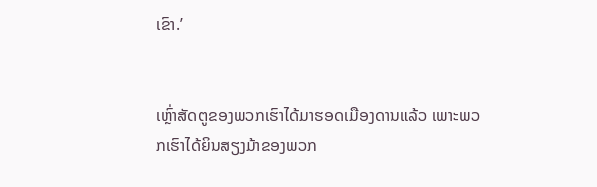ເຂົາ.’


ເຫຼົ່າສັດຕູຂອງພວກເຮົາໄດ້ມາຮອດເມືອງດານແລ້ວ ເພາະພວກເຮົາໄດ້ຍິນສຽງມ້າຂອງພວກ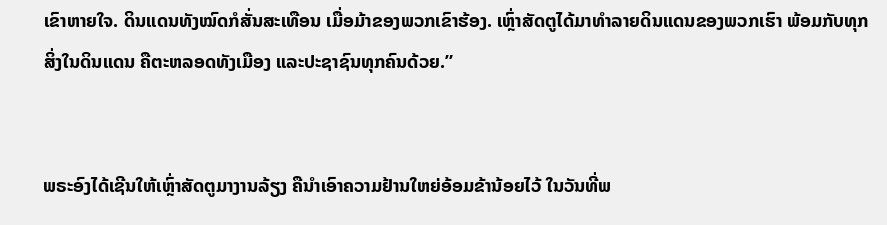ເຂົາຫາຍໃຈ. ດິນແດນທັງໝົດກໍສັ່ນສະເທືອນ ເມື່ອມ້າຂອງພວກເຂົາຮ້ອງ. ເຫຼົ່າສັດຕູໄດ້ມາທຳລາຍດິນແດນຂອງພວກເຮົາ ພ້ອມກັບທຸກສິ່ງໃນດິນແດນ ຄືຕະຫລອດທັງເມືອງ ແລະປະຊາຊົນທຸກຄົນດ້ວຍ.”


ພຣະອົງໄດ້ເຊີນໃຫ້ເຫຼົ່າສັດຕູມາງານລ້ຽງ ຄືນຳເອົາຄວາມຢ້ານໃຫຍ່ອ້ອມຂ້ານ້ອຍໄວ້ ໃນວັນທີ່ພ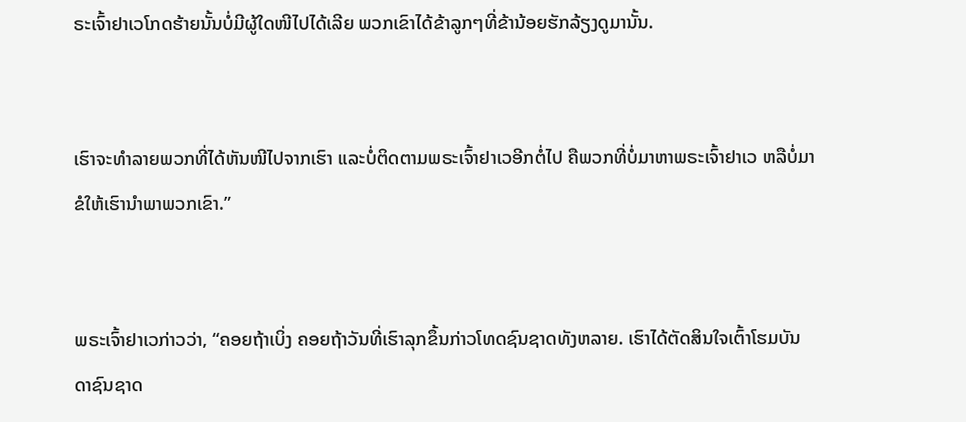ຣະເຈົ້າຢາເວໂກດຮ້າຍນັ້ນບໍ່ມີຜູ້ໃດໜີໄປໄດ້ເລີຍ ພວກເຂົາໄດ້ຂ້າລູກໆທີ່ຂ້ານ້ອຍຮັກລ້ຽງດູມານັ້ນ.


ເຮົາຈະທຳລາຍພວກທີ່ໄດ້ຫັນໜີໄປຈາກເຮົາ ແລະບໍ່ຕິດຕາມພຣະເຈົ້າຢາເວອີກຕໍ່ໄປ ຄືພວກທີ່ບໍ່ມາຫາພຣະເຈົ້າຢາເວ ຫລືບໍ່ມາຂໍໃຫ້ເຮົານຳພາພວກເຂົາ.”


ພຣະເຈົ້າຢາເວກ່າວວ່າ, “ຄອຍຖ້າເບິ່ງ ຄອຍຖ້າວັນທີ່ເຮົາລຸກຂຶ້ນກ່າວໂທດຊົນຊາດທັງຫລາຍ. ເຮົາໄດ້ຕັດສິນໃຈເຕົ້າໂຮມບັນດາຊົນຊາດ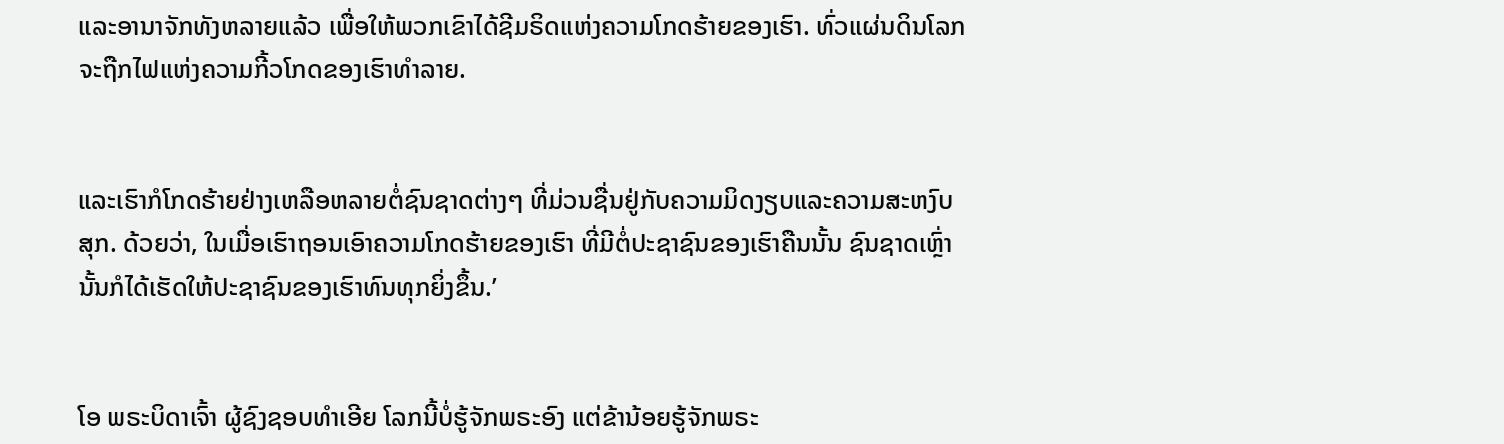ແລະອານາຈັກທັງຫລາຍແລ້ວ ເພື່ອໃຫ້ພວກເຂົາໄດ້ຊີມຣິດແຫ່ງຄວາມໂກດຮ້າຍຂອງເຮົາ. ທົ່ວແຜ່ນດິນໂລກຈະຖືກໄຟແຫ່ງຄວາມກີ້ວໂກດຂອງເຮົາທຳລາຍ.


ແລະເຮົາກໍໂກດຮ້າຍຢ່າງເຫລືອຫລາຍຕໍ່ຊົນຊາດຕ່າງໆ ທີ່ມ່ວນຊື່ນຢູ່ກັບຄວາມມິດງຽບແລະຄວາມສະຫງົບສຸກ. ດ້ວຍວ່າ, ໃນເມື່ອເຮົາຖອນເອົາຄວາມໂກດຮ້າຍຂອງເຮົາ ທີ່ມີຕໍ່ປະຊາຊົນຂອງເຮົາຄືນນັ້ນ ຊົນຊາດເຫຼົ່ານັ້ນກໍໄດ້ເຮັດໃຫ້ປະຊາຊົນຂອງເຮົາທົນທຸກຍິ່ງຂຶ້ນ.’


ໂອ ພຣະບິດາເຈົ້າ ຜູ້ຊົງຊອບທຳເອີຍ ໂລກນີ້ບໍ່ຮູ້ຈັກພຣະອົງ ແຕ່ຂ້ານ້ອຍຮູ້ຈັກພຣະ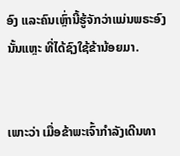ອົງ ແລະຄົນເຫຼົ່ານີ້ຮູ້ຈັກວ່າແມ່ນພຣະອົງນັ້ນແຫຼະ ທີ່ໄດ້ຊົງໃຊ້ຂ້ານ້ອຍມາ.


ເພາະວ່າ ເມື່ອຂ້າພະເຈົ້າກຳລັງເດີນທາ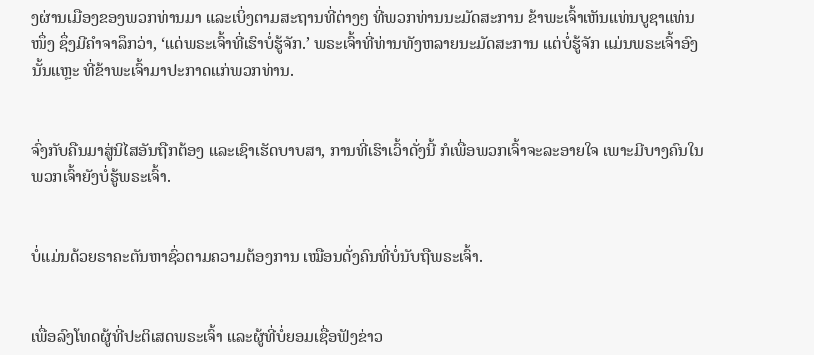ງຜ່ານເມືອງຂອງພວກທ່ານມາ ແລະເບິ່ງຕາມສະຖານທີ່ຕ່າງໆ ທີ່ພວກທ່ານນະມັດສະການ ຂ້າພະເຈົ້າເຫັນແທ່ນບູຊາແທ່ນໜຶ່ງ ຊຶ່ງມີຄຳຈາລຶກວ່າ, ‘ແດ່ພຣະເຈົ້າທີ່ເຮົາບໍ່ຮູ້ຈັກ.’ ພຣະເຈົ້າທີ່ທ່ານທັງຫລາຍນະມັດສະການ ແຕ່ບໍ່ຮູ້ຈັກ ແມ່ນພຣະເຈົ້າອົງນັ້ນແຫຼະ ທີ່ຂ້າພະເຈົ້າມາປະກາດແກ່ພວກທ່ານ.


ຈົ່ງກັບຄືນມາສູ່ນິໄສອັນຖືກຕ້ອງ ແລະເຊົາເຮັດບາບສາ, ການທີ່ເຮົາເວົ້າດັ່ງນີ້ ກໍເພື່ອພວກເຈົ້າຈະລະອາຍໃຈ ເພາະມີບາງຄົນໃນພວກເຈົ້າຍັງບໍ່ຮູ້ພຣະເຈົ້າ.


ບໍ່ແມ່ນດ້ວຍຣາຄະຕັນຫາຊົ່ວຕາມຄວາມຕ້ອງການ ເໝືອນດັ່ງຄົນທີ່ບໍ່ນັບຖືພຣະເຈົ້າ.


ເພື່ອລົງໂທດຜູ້ທີ່ປະຕິເສດພຣະເຈົ້າ ແລະຜູ້ທີ່ບໍ່ຍອມເຊື່ອຟັງຂ່າວ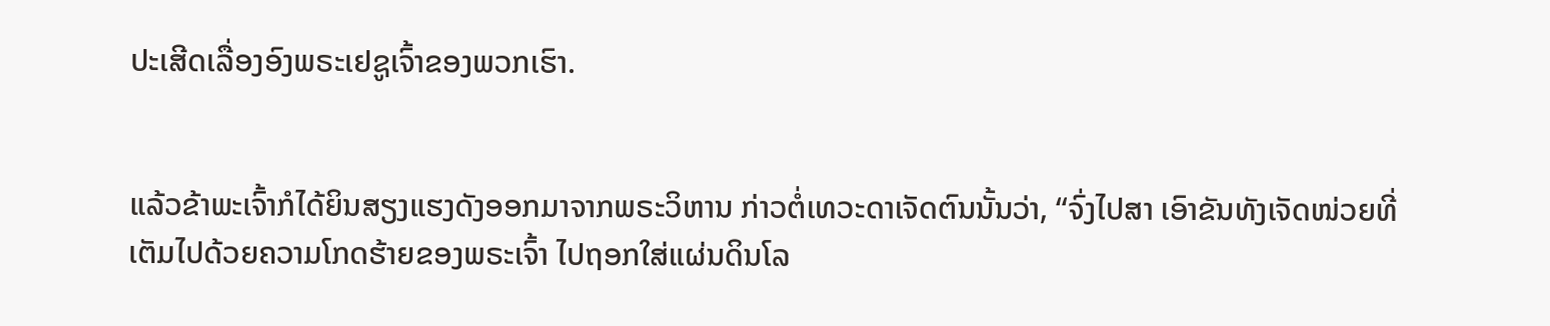ປະເສີດເລື່ອງອົງພຣະເຢຊູເຈົ້າຂອງພວກເຮົາ.


ແລ້ວຂ້າພະເຈົ້າກໍໄດ້ຍິນສຽງແຮງດັງອອກມາຈາກພຣະວິຫານ ກ່າວຕໍ່ເທວະດາເຈັດຕົນນັ້ນວ່າ, “ຈົ່ງໄປສາ ເອົາຂັນທັງເຈັດໜ່ວຍທີ່ເຕັມໄປດ້ວຍຄວາມໂກດຮ້າຍຂອງພຣະເຈົ້າ ໄປຖອກໃສ່ແຜ່ນດິນໂລ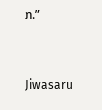ກ.”


Jiwasaru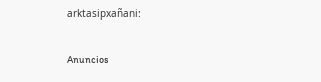arktasipxañani:

Anuncios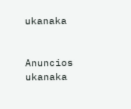ukanaka


Anuncios ukanaka